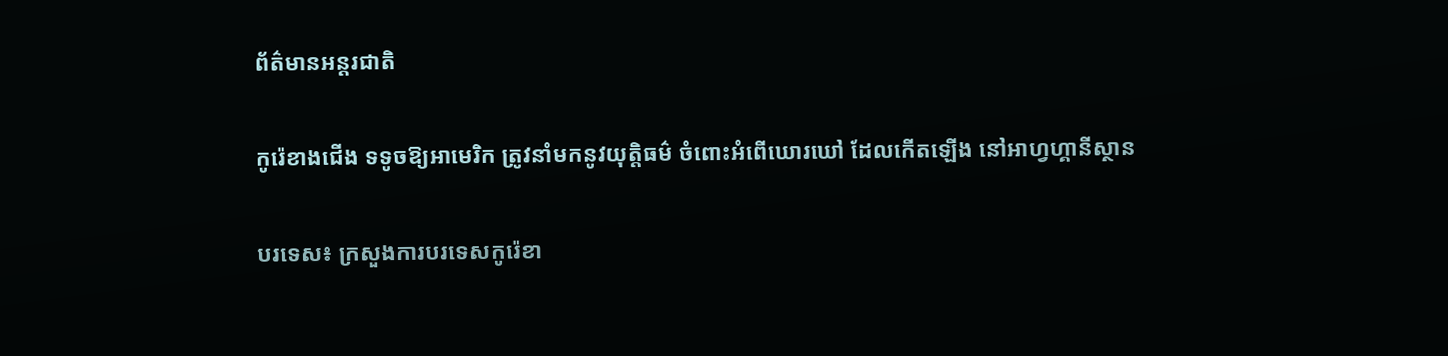ព័ត៌មានអន្តរជាតិ

កូរ៉េខាងជើង ទទូចឱ្យអាមេរិក ត្រូវនាំមកនូវយុត្តិធម៌ ចំពោះអំពើឃោរឃៅ ដែលកើតឡើង នៅអាហ្វហ្គានីស្ថាន

បរទេស៖ ក្រសួងការបរទេសកូរ៉េខា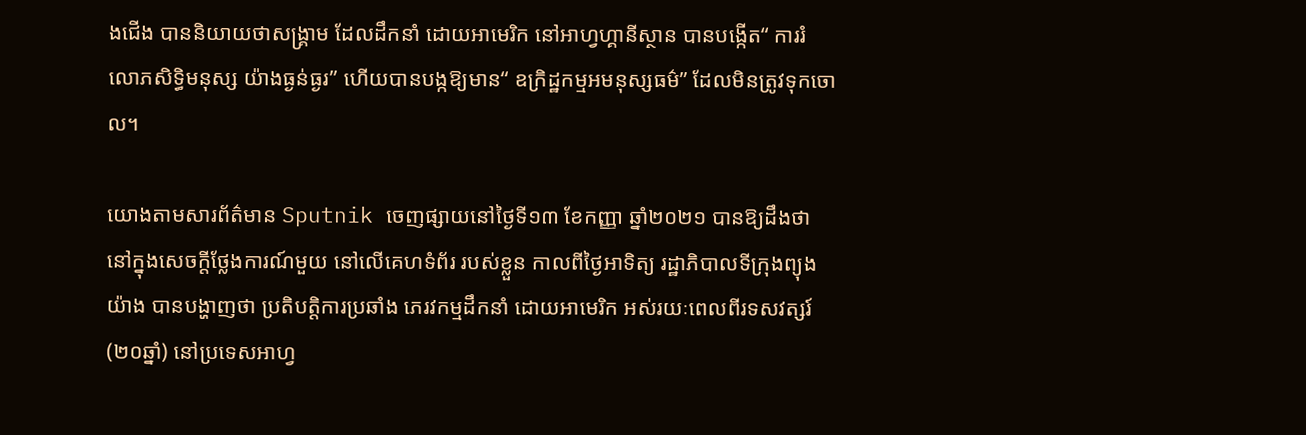ងជើង បាននិយាយថាសង្រ្គាម ដែលដឹកនាំ ដោយអាមេរិក នៅអាហ្វហ្គានីស្ថាន បានបង្កើត“ ការរំលោភសិទ្ធិមនុស្ស យ៉ាងធ្ងន់ធ្ងរ” ហើយបានបង្កឱ្យមាន“ ឧក្រិដ្ឋកម្មអមនុស្សធម៌” ដែលមិនត្រូវទុកចោល។

យោងតាមសារព័ត៌មាន Sputnik ចេញផ្សាយនៅថ្ងៃទី១៣ ខែកញ្ញា ឆ្នាំ២០២១ បានឱ្យដឹងថា នៅក្នុងសេចក្តីថ្លែងការណ៍មួយ នៅលើគេហទំព័រ របស់ខ្លួន កាលពីថ្ងៃអាទិត្យ រដ្ឋាភិបាលទីក្រុងព្យុងយ៉ាង បានបង្ហាញថា ប្រតិបត្តិការប្រឆាំង ភេរវកម្មដឹកនាំ ដោយអាមេរិក អស់រយៈពេលពីរទសវត្សរ៍ (២០ឆ្នាំ) នៅប្រទេសអាហ្វ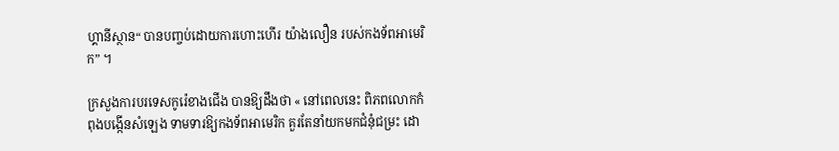ហ្គានីស្ថាន“ បានបញ្ចប់ដោយការហោះហើរ យ៉ាងលឿន របស់កងទ័ពអាមេរិក” ។

ក្រសួងការបរទេសកូរ៉េខាងជើង បានឱ្យដឹងថា « នៅពេលនេះ ពិភពលោកកំពុងបង្កើនសំឡេង ទាមទារឱ្យកងទ័ពអាមេរិក គួរតែនាំយកមកជំនុំជម្រះ ដោ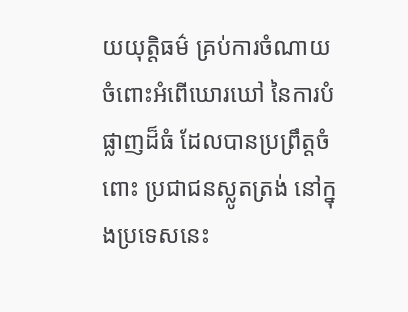យយុត្តិធម៌ គ្រប់ការចំណាយ ចំពោះអំពើឃោរឃៅ នៃការបំផ្លាញដ៏ធំ ដែលបានប្រព្រឹត្តចំពោះ ប្រជាជនស្លូតត្រង់ នៅក្នុងប្រទេសនេះ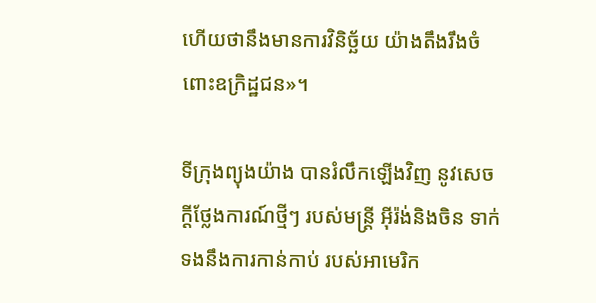ហើយថានឹងមានការវិនិច្ឆ័យ យ៉ាងតឹងរឹងចំពោះឧក្រិដ្ឋជន»។

ទីក្រុងព្យុងយ៉ាង បានរំលឹកឡើងវិញ នូវសេចក្តីថ្លែងការណ៍ថ្មីៗ របស់មន្រ្តី អ៊ីរ៉ង់និងចិន ទាក់ទងនឹងការកាន់កាប់ របស់អាមេរិក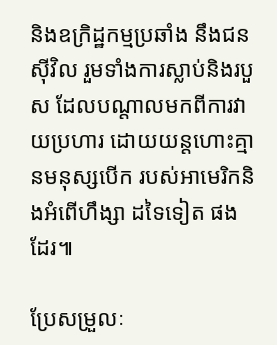និងឧក្រិដ្ឋកម្មប្រឆាំង នឹងជនស៊ីវិល រួមទាំងការស្លាប់និងរបួស ដែលបណ្តាលមកពីការវាយប្រហារ ដោយយន្តហោះគ្មានមនុស្សបើក របស់អាមេរិកនិងអំពើហឹង្សា ដទៃទៀត ផងដែរ៕

ប្រែសម្រួលៈ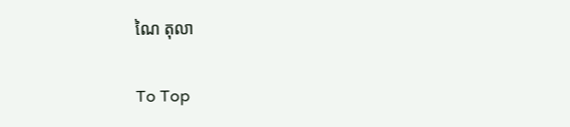ណៃ តុលា

To Top